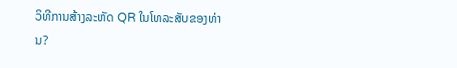ວິທີການສ້າງລະຫັດ QR ໃນໂທລະສັບຂອງທ່ານ?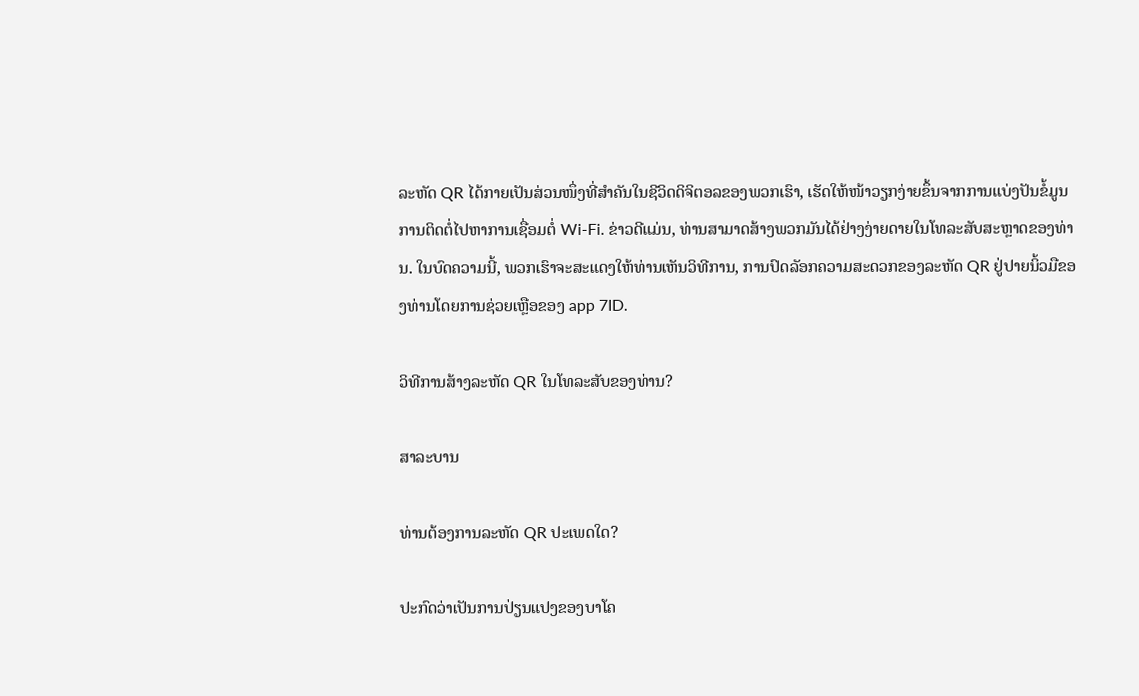ລະຫັດ QR ໄດ້ກາຍເປັນສ່ວນໜຶ່ງທີ່ສຳຄັນໃນຊີວິດດິຈິຕອລຂອງພວກເຮົາ, ເຮັດໃຫ້ໜ້າວຽກງ່າຍຂຶ້ນຈາກການແບ່ງປັນຂໍ້ມູນການຕິດຕໍ່ໄປຫາການເຊື່ອມຕໍ່ Wi-Fi. ຂ່າວດີແມ່ນ, ທ່ານສາມາດສ້າງພວກມັນໄດ້ຢ່າງງ່າຍດາຍໃນໂທລະສັບສະຫຼາດຂອງທ່ານ. ໃນບົດຄວາມນີ້, ພວກເຮົາຈະສະແດງໃຫ້ທ່ານເຫັນວິທີການ, ການປົດລັອກຄວາມສະດວກຂອງລະຫັດ QR ຢູ່ປາຍນິ້ວມືຂອງທ່ານໂດຍການຊ່ວຍເຫຼືອຂອງ app 7ID.

ວິທີການສ້າງລະຫັດ QR ໃນໂທລະສັບຂອງທ່ານ?

ສາລະບານ

ທ່ານຕ້ອງການລະຫັດ QR ປະເພດໃດ?

ປະກົດວ່າເປັນການປ່ຽນແປງຂອງບາໂຄ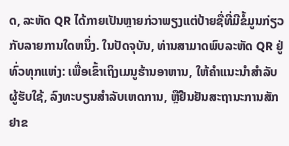ດ, ລະຫັດ QR ໄດ້ກາຍເປັນຫຼາຍກ່ວາພຽງແຕ່ປ້າຍຊື່ທີ່ມີຂໍ້ມູນກ່ຽວກັບລາຍການໃດຫນຶ່ງ. ໃນປັດຈຸບັນ, ທ່ານສາມາດພົບລະຫັດ QR ຢູ່ທົ່ວທຸກແຫ່ງ: ເພື່ອເຂົ້າເຖິງເມນູຮ້ານອາຫານ, ໃຫ້ຄໍາແນະນໍາສໍາລັບຜູ້ຮັບໃຊ້, ລົງທະບຽນສໍາລັບເຫດການ, ຫຼືຢືນຢັນສະຖານະການສັກຢາຂ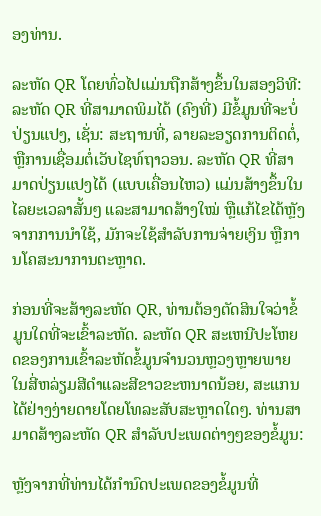ອງທ່ານ.

ລະຫັດ QR ໂດຍທົ່ວໄປແມ່ນຖືກສ້າງຂຶ້ນໃນສອງວິທີ: ລະຫັດ QR ທີ່ສາມາດພິມໄດ້ (ຄົງທີ່) ມີຂໍ້ມູນທີ່ຈະບໍ່ປ່ຽນແປງ, ເຊັ່ນ: ສະຖານທີ່, ລາຍລະອຽດການຕິດຕໍ່, ຫຼືການເຊື່ອມຕໍ່ເວັບໄຊທ໌ຖາວອນ. ລະຫັດ QR ທີ່ສາມາດປ່ຽນແປງໄດ້ (ແບບເຄື່ອນໄຫວ) ແມ່ນສ້າງຂຶ້ນໃນໄລຍະເວລາສັ້ນໆ ແລະສາມາດສ້າງໃໝ່ ຫຼືແກ້ໄຂໄດ້ຫຼັງຈາກການນຳໃຊ້, ມັກຈະໃຊ້ສຳລັບການຈ່າຍເງິນ ຫຼືການໂຄສະນາການຕະຫຼາດ.

ກ່ອນທີ່ຈະສ້າງລະຫັດ QR, ທ່ານຕ້ອງຕັດສິນໃຈວ່າຂໍ້ມູນໃດທີ່ຈະເຂົ້າລະຫັດ. ລະຫັດ QR ສະເຫນີປະໂຫຍດຂອງການເຂົ້າລະຫັດຂໍ້ມູນຈໍານວນຫຼວງຫຼາຍພາຍໃນສີ່ຫລ່ຽມສີດໍາແລະສີຂາວຂະຫນາດນ້ອຍ, ສະແກນໄດ້ຢ່າງງ່າຍດາຍໂດຍໂທລະສັບສະຫຼາດໃດໆ. ທ່ານສາມາດສ້າງລະຫັດ QR ສໍາລັບປະເພດຕ່າງໆຂອງຂໍ້ມູນ:

ຫຼັງຈາກທີ່ທ່ານໄດ້ກໍານົດປະເພດຂອງຂໍ້ມູນທີ່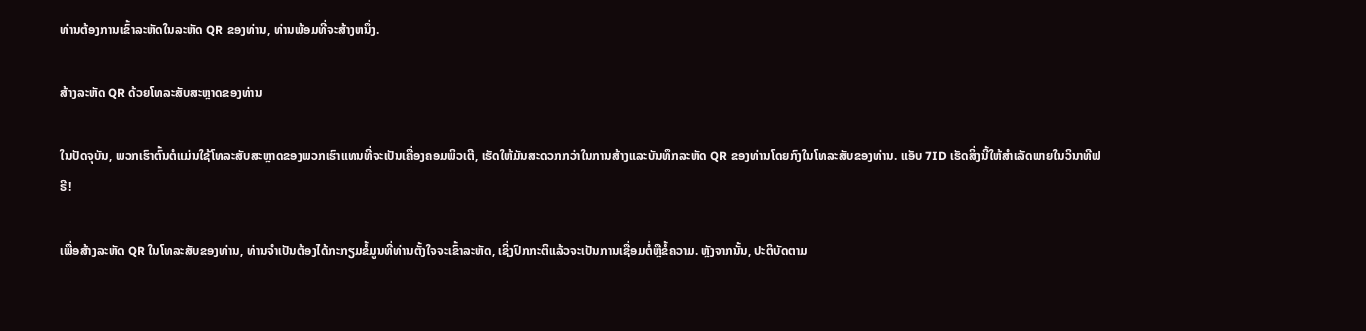ທ່ານຕ້ອງການເຂົ້າລະຫັດໃນລະຫັດ QR ຂອງທ່ານ, ທ່ານພ້ອມທີ່ຈະສ້າງຫນຶ່ງ.

ສ້າງລະຫັດ QR ດ້ວຍໂທລະສັບສະຫຼາດຂອງທ່ານ

ໃນປັດຈຸບັນ, ພວກເຮົາຕົ້ນຕໍແມ່ນໃຊ້ໂທລະສັບສະຫຼາດຂອງພວກເຮົາແທນທີ່ຈະເປັນເຄື່ອງຄອມພິວເຕີ, ເຮັດໃຫ້ມັນສະດວກກວ່າໃນການສ້າງແລະບັນທຶກລະຫັດ QR ຂອງທ່ານໂດຍກົງໃນໂທລະສັບຂອງທ່ານ. ແອັບ 7ID ເຮັດສິ່ງນີ້ໃຫ້ສຳເລັດພາຍໃນວິນາທີຟຣີ!

ເພື່ອສ້າງລະຫັດ QR ໃນໂທລະສັບຂອງທ່ານ, ທ່ານຈໍາເປັນຕ້ອງໄດ້ກະກຽມຂໍ້ມູນທີ່ທ່ານຕັ້ງໃຈຈະເຂົ້າລະຫັດ, ເຊິ່ງປົກກະຕິແລ້ວຈະເປັນການເຊື່ອມຕໍ່ຫຼືຂໍ້ຄວາມ. ຫຼັງຈາກນັ້ນ, ປະຕິບັດຕາມ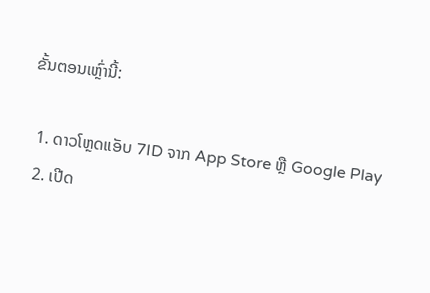ຂັ້ນຕອນເຫຼົ່ານີ້:

  1. ດາວໂຫຼດແອັບ 7ID ຈາກ App Store ຫຼື Google Play
  2. ເປີດ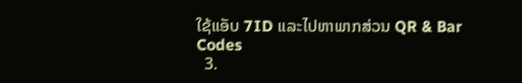ໃຊ້ແອັບ 7ID ແລະໄປຫາພາກສ່ວນ QR & Bar Codes
  3.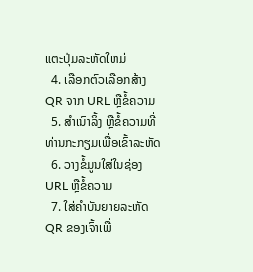ແຕະປຸ່ມລະຫັດໃຫມ່
  4. ເລືອກຕົວເລືອກສ້າງ QR ຈາກ URL ຫຼືຂໍ້ຄວາມ
  5. ສຳເນົາລິ້ງ ຫຼືຂໍ້ຄວາມທີ່ທ່ານກະກຽມເພື່ອເຂົ້າລະຫັດ
  6. ວາງຂໍ້ມູນໃສ່ໃນຊ່ອງ URL ຫຼືຂໍ້ຄວາມ
  7. ໃສ່ຄຳບັນຍາຍລະຫັດ QR ຂອງເຈົ້າເພື່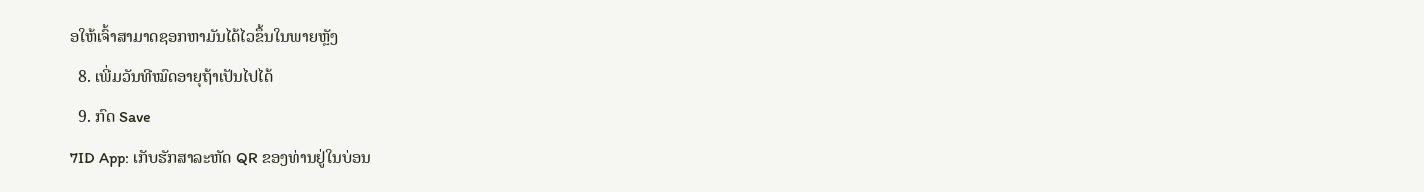ອໃຫ້ເຈົ້າສາມາດຊອກຫາມັນໄດ້ໄວຂຶ້ນໃນພາຍຫຼັງ
  8. ເພີ່ມວັນທີໝົດອາຍຸຖ້າເປັນໄປໄດ້
  9. ກົດ Save
7ID App: ເກັບຮັກສາລະຫັດ QR ຂອງທ່ານຢູ່ໃນບ່ອນ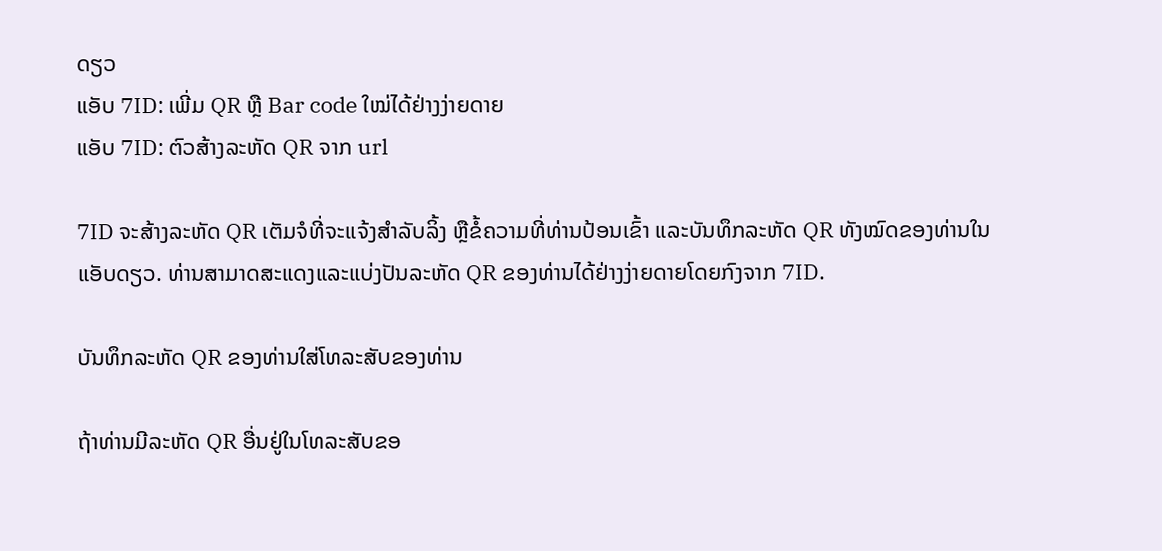ດຽວ
ແອັບ 7ID: ເພີ່ມ QR ຫຼື Bar code ໃໝ່ໄດ້ຢ່າງງ່າຍດາຍ
ແອັບ 7ID: ຕົວສ້າງລະຫັດ QR ຈາກ url

7ID ຈະສ້າງລະຫັດ QR ເຕັມຈໍທີ່ຈະແຈ້ງສຳລັບລິ້ງ ຫຼືຂໍ້ຄວາມທີ່ທ່ານປ້ອນເຂົ້າ ແລະບັນທຶກລະຫັດ QR ທັງໝົດຂອງທ່ານໃນແອັບດຽວ. ທ່ານສາມາດສະແດງແລະແບ່ງປັນລະຫັດ QR ຂອງທ່ານໄດ້ຢ່າງງ່າຍດາຍໂດຍກົງຈາກ 7ID.

ບັນທຶກລະຫັດ QR ຂອງທ່ານໃສ່ໂທລະສັບຂອງທ່ານ

ຖ້າທ່ານມີລະຫັດ QR ອື່ນຢູ່ໃນໂທລະສັບຂອ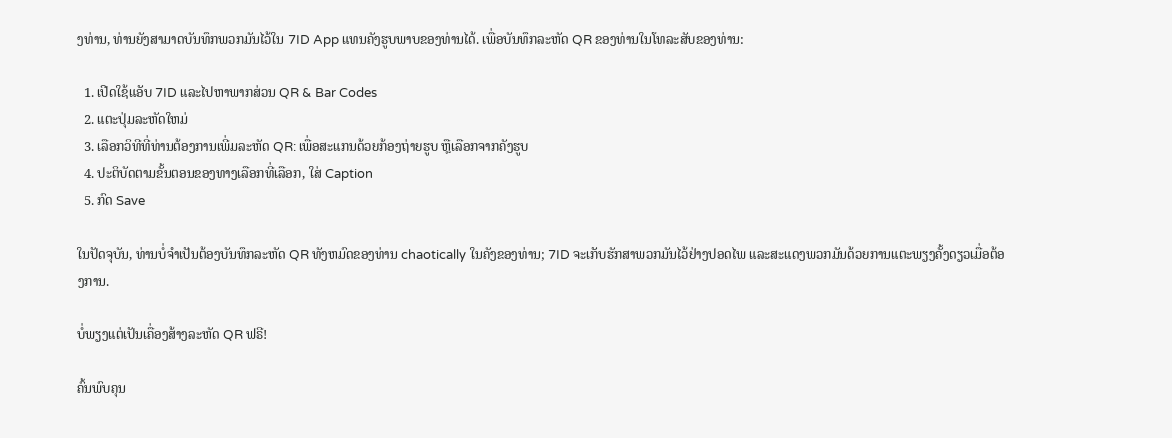ງທ່ານ, ທ່ານຍັງສາມາດບັນທຶກພວກມັນໄວ້ໃນ 7ID App ແທນຄັງຮູບພາບຂອງທ່ານໄດ້. ເພື່ອບັນທຶກລະຫັດ QR ຂອງທ່ານໃນໂທລະສັບຂອງທ່ານ:

  1. ເປີດໃຊ້ແອັບ 7ID ແລະໄປຫາພາກສ່ວນ QR & Bar Codes
  2. ແຕະປຸ່ມລະຫັດໃຫມ່
  3. ເລືອກວິທີທີ່ທ່ານຕ້ອງການເພີ່ມລະຫັດ QR: ເພື່ອສະແກນດ້ວຍກ້ອງຖ່າຍຮູບ ຫຼືເລືອກຈາກຄັງຮູບ
  4. ປະຕິບັດຕາມຂັ້ນຕອນຂອງທາງເລືອກທີ່ເລືອກ, ໃສ່ Caption
  5. ກົດ Save

ໃນປັດຈຸບັນ, ທ່ານບໍ່ຈໍາເປັນຕ້ອງບັນທຶກລະຫັດ QR ທັງຫມົດຂອງທ່ານ chaotically ໃນຄັງຂອງທ່ານ; 7ID ຈະເກັບຮັກສາພວກມັນໄວ້ຢ່າງປອດໄພ ແລະສະແດງພວກມັນດ້ວຍການແຕະພຽງຄັ້ງດຽວເມື່ອຕ້ອງການ.

ບໍ່ພຽງແຕ່ເປັນເຄື່ອງສ້າງລະຫັດ QR ຟຣີ!

ຄົ້ນພົບຄຸນ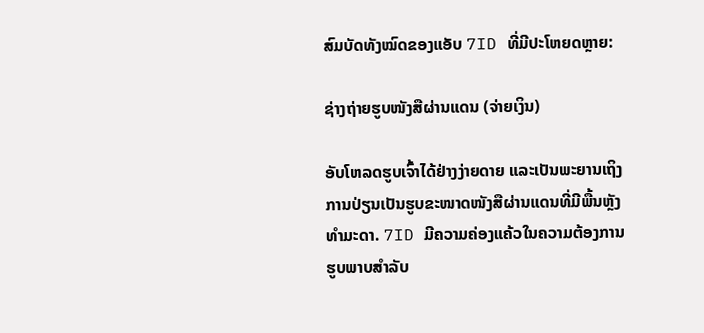ສົມບັດທັງໝົດຂອງແອັບ 7ID ທີ່ມີປະໂຫຍດຫຼາຍ:

ຊ່າງຖ່າຍຮູບໜັງສືຜ່ານແດນ (ຈ່າຍເງິນ)

ອັບໂຫລດຮູບເຈົ້າໄດ້ຢ່າງງ່າຍດາຍ ແລະເປັນພະຍານເຖິງການປ່ຽນເປັນຮູບຂະໜາດໜັງສືຜ່ານແດນທີ່ມີພື້ນຫຼັງທຳມະດາ. 7ID ມີຄວາມຄ່ອງແຄ້ວໃນຄວາມຕ້ອງການຮູບພາບສໍາລັບ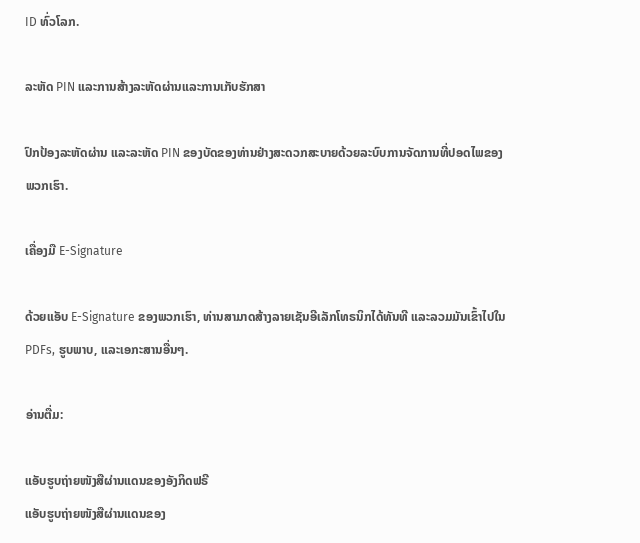ID ທົ່ວໂລກ.

ລະຫັດ PIN ແລະການສ້າງລະຫັດຜ່ານແລະການເກັບຮັກສາ

ປົກປ້ອງລະຫັດຜ່ານ ແລະລະຫັດ PIN ຂອງບັດຂອງທ່ານຢ່າງສະດວກສະບາຍດ້ວຍລະບົບການຈັດການທີ່ປອດໄພຂອງພວກເຮົາ.

ເຄື່ອງມື E-Signature

ດ້ວຍແອັບ E-Signature ຂອງພວກເຮົາ, ທ່ານສາມາດສ້າງລາຍເຊັນອີເລັກໂທຣນິກໄດ້ທັນທີ ແລະລວມມັນເຂົ້າໄປໃນ PDFs, ຮູບພາບ, ແລະເອກະສານອື່ນໆ.

ອ່ານຕື່ມ:

ແອັບຮູບຖ່າຍໜັງສືຜ່ານແດນຂອງອັງກິດຟຣີ
ແອັບຮູບຖ່າຍໜັງສືຜ່ານແດນຂອງ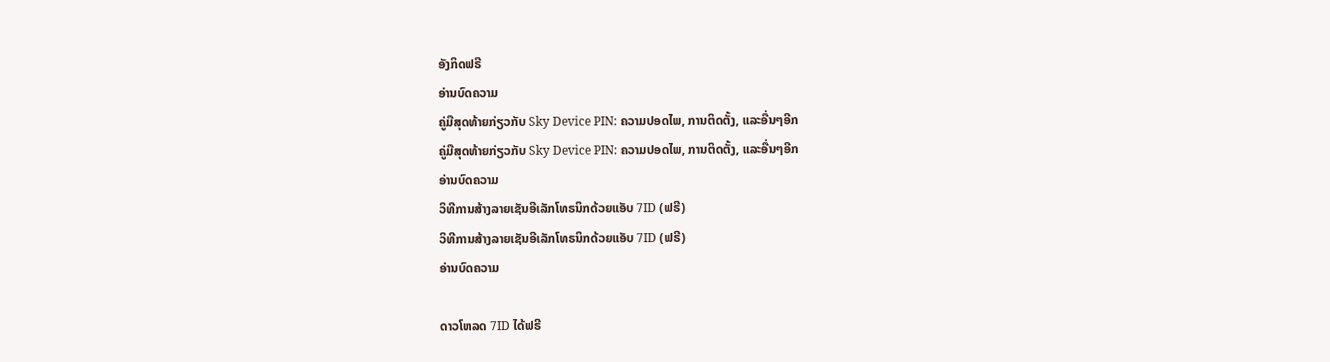ອັງກິດຟຣີ
ອ່ານບົດຄວາມ
ຄູ່ມືສຸດທ້າຍກ່ຽວກັບ Sky Device PIN: ຄວາມປອດໄພ, ການຕິດຕັ້ງ, ແລະອື່ນໆອີກ
ຄູ່ມືສຸດທ້າຍກ່ຽວກັບ Sky Device PIN: ຄວາມປອດໄພ, ການຕິດຕັ້ງ, ແລະອື່ນໆອີກ
ອ່ານບົດຄວາມ
ວິທີການສ້າງລາຍເຊັນອີເລັກໂທຣນິກດ້ວຍແອັບ 7ID (ຟຣີ)
ວິທີການສ້າງລາຍເຊັນອີເລັກໂທຣນິກດ້ວຍແອັບ 7ID (ຟຣີ)
ອ່ານບົດຄວາມ

ດາວໂຫລດ 7ID ໄດ້ຟຣີ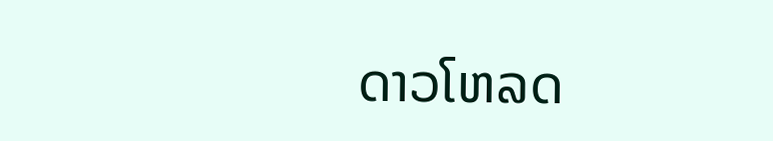ດາວໂຫລດ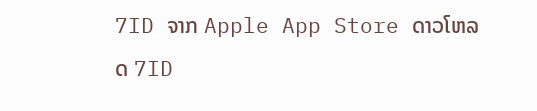7ID ຈາກ Apple App Store ດາວໂຫລດ 7ID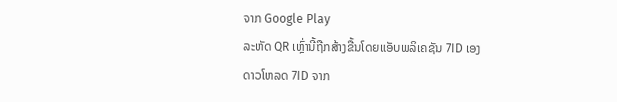ຈາກ Google Play
ລະຫັດ QR ເຫຼົ່ານີ້ຖືກສ້າງຂື້ນໂດຍແອັບພລິເຄຊັນ 7ID ເອງ
ດາວໂຫລດ 7ID ຈາກ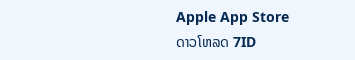Apple App Store
ດາວໂຫລດ 7ID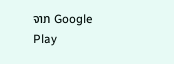ຈາກ Google Play